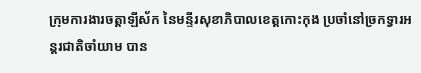ក្រុមការងារចត្តាឡីស័ក នៃមន្ទីរសុខាភិបាលខេត្តកោះកុង ប្រចាំនៅច្រកទ្វារអន្តរជាតិចាំយាម បាន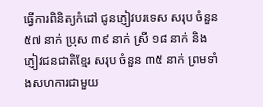ធ្វើការពិនិត្យកំដៅ ជូនភ្ញៀវបរទេស សរុប ចំនួន ៥៧ នាក់ ប្រុស ៣៩ នាក់ ស្រី ១៨ នាក់ និងភ្ញៀវជនជាតិខ្មែរ សរុប ចំនួន ៣៥ នាក់ ព្រមទាំងសហការជាមួយ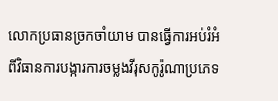លោកប្រធានច្រកចាំយាម បានធ្វើការអប់រំអំពីវិធានការបង្ការការចម្លងវីរុសកូរ៉ូណាប្រភេទ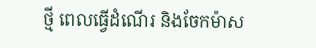ថ្មី ពេលធ្វើដំណើរ និងចែកម៉ាស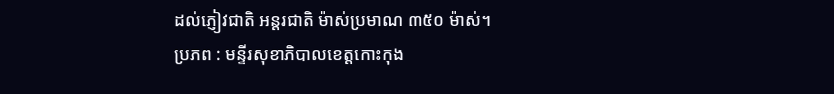ដល់ភ្ញៀវជាតិ អន្តរជាតិ ម៉ាស់ប្រមាណ ៣៥០ ម៉ាស់។
ប្រភព : មន្ទីរសុខាភិបាលខេត្តកោះកុង